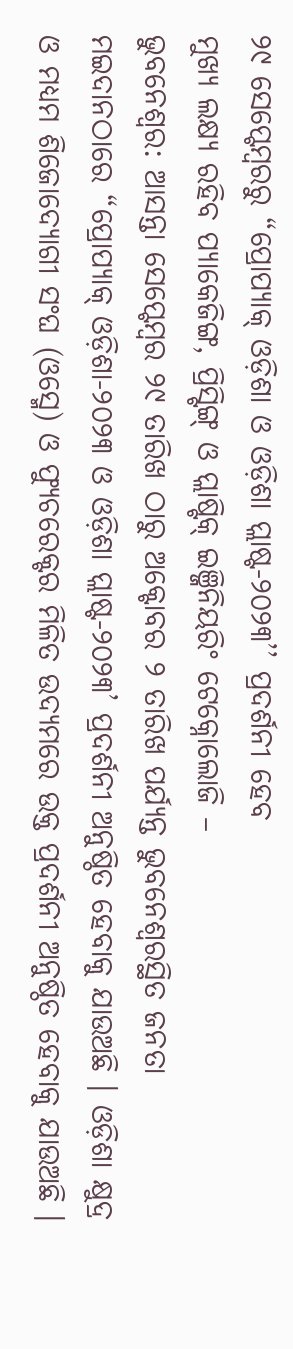୨୯ ସେପ୍ଟେମ୍ବରରୁ “ପ୍ରୋପ୍ୟାକ୍ ଓଡ଼ିଶା ଓ ଓଡ଼ିଶା ପ୍ଲାଷ୍ଟ-୨୦୨୩’’ ପ୍ରଦର୍ଶନୀ ହେବ
ମୁଖ୍ୟ ଲକ୍ଷ୍ୟ ରହିବ ପ୍ୟାକେଜିଙ୍ଗ, ପ୍ରିସ୍ଟିଙ୍ଗ୍ ଓ ପ୍ଲାଷ୍ଟିକ୍ ଇଞ୍ଜିନିୟରିଂ ଟେକ୍ନୋଲୋଜି –
ଭୁବନେଶ୍ୱର: ଆସନ୍ତା ସେପ୍ଟେମ୍ବର ୨୯ ତାରିଖ ଠାରୁ ଅକ୍ଟୋବର ୨ ତାରିଖ ପର୍ଯ୍ୟନ୍ତ ଭୁବନେଶ୍ବରସ୍ଥିତ ଜନତା ମଇଦାନଠାରେ “ପ୍ରୋପ୍ୟାକ୍ ଓଡ଼ିଶା-୨୦୨୩ ଓ ଓଡ଼ିଶା ପ୍ଲାଷ୍ଟ-୨୦୨୩’ ପ୍ରଦର୍ଶନୀ ଅନୁଷ୍ଠିତ ହେବାକୁ ଯାଉଅଛି । ଓଡ଼ିଶା କ୍ଷୁଦ୍ର ଓ ମଧ୍ୟମ ଶିଜୋଦ୍ୟୋଗୀ ସଂଘ (ଓସ୍ମେ) ଓ ଫ୍ୟୁଚରେକ୍ଟର ମିଳିତ ଉଦ୍ୟମରେ ଉକ୍ତ ପ୍ରଦର୍ଶନୀ ଅନୁଷ୍ଠିତ ହେବାକୁ ଯାଉଅଛି ।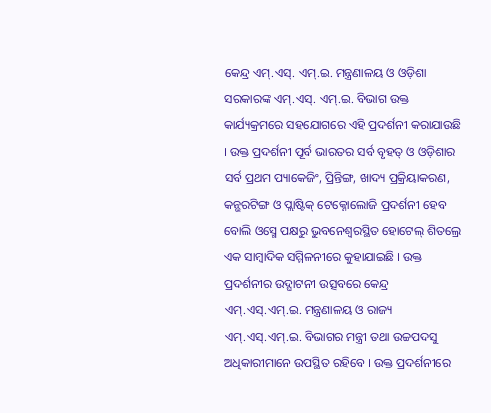କେନ୍ଦ୍ର ଏମ୍.ଏସ୍. ଏମ୍.ଇ. ମନ୍ତ୍ରଣାଳୟ ଓ ଓଡ଼ିଶା ସରକାରଙ୍କ ଏମ୍.ଏସ୍. ଏମ୍.ଇ. ବିଭାଗ ଉକ୍ତ କାର୍ଯ୍ୟକ୍ରମରେ ସହଯୋଗରେ ଏହି ପ୍ରଦର୍ଶନୀ କରାଯାଉଛି । ଉକ୍ତ ପ୍ରଦର୍ଶନୀ ପୂର୍ବ ଭାରତର ସର୍ବ ବୃହତ୍ ଓ ଓଡ଼ିଶାର ସର୍ବ ପ୍ରଥମ ପ୍ୟାକେଜିଂ, ପ୍ରିନ୍ତିଙ୍ଗ, ଖାଦ୍ୟ ପ୍ରକ୍ରିୟାକରଣ, କନ୍ଭରଟିଙ୍ଗ ଓ ପ୍ଲାଷ୍ଟିକ୍ ଟେକ୍ନୋଲୋଜି ପ୍ରଦର୍ଶନୀ ହେବ ବୋଲି ଓସ୍ମେ ପକ୍ଷରୁ ଭୁବନେଶ୍ବରସ୍ଥିତ ହୋଟେଲ୍ ଶିତଲ୍ରେ ଏକ ସାମ୍ବାଦିକ ସମ୍ମିଳନୀରେ କୁହାଯାଇଛି । ଉକ୍ତ ପ୍ରଦର୍ଶନୀର ଉଦ୍ଘାଟନୀ ଉତ୍ସବରେ କେନ୍ଦ୍ର ଏମ୍.ଏସ୍.ଏମ୍.ଇ. ମନ୍ତ୍ରଣାଳୟ ଓ ରାଜ୍ୟ ଏମ୍.ଏସ୍.ଏମ୍.ଇ. ବିଭାଗର ମନ୍ତ୍ରୀ ତଥା ଉଚ୍ଚପଦସୁ ଅଧିକାରୀମାନେ ଉପସ୍ଥିତ ରହିବେ । ଉକ୍ତ ପ୍ରଦର୍ଶନୀରେ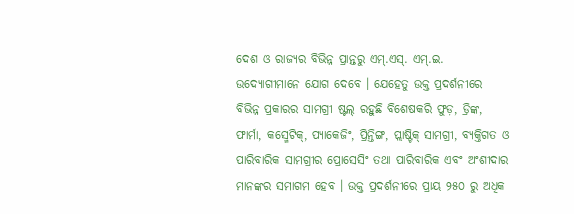ଦେଶ ଓ ରାଜ୍ୟର ବିଭିନ୍ନ ପ୍ରାନ୍ତରୁ ଏମ୍.ଏସ୍. ଏମ୍.ଇ. ଉଦ୍ୟୋଗୀମାନେ ଯୋଗ ଦେବେ । ଯେହେତୁ ଉକ୍ତ ପ୍ରଦର୍ଶନୀରେ ବିଭିନ୍ନ ପ୍ରକାରର ସାମଗ୍ରୀ ଷ୍ଟଲ୍ ରହୁଛି ବିଶେଷକରି ଫୁଡ଼, ଡ୍ରିଙ୍କ, ଫାର୍ମା, କସ୍ମେଟିକ୍, ପ୍ୟାକେଜିଂ, ପ୍ରିନ୍ତିଙ୍ଗ, ପ୍ଲାଷ୍ଟିକ୍ ସାମଗ୍ରୀ, ବ୍ୟକ୍ତିଗତ ଓ ପାରିବାରିକ ସାମଗ୍ରୀର ପ୍ରୋସେସିଂ ତଥା ପାରିବାରିକ ଏବଂ ଅଂଶୀଦାର ମାନଙ୍କର ସମାଗମ ହେବ । ଉକ୍ତ ପ୍ରଦର୍ଶନୀରେ ପ୍ରାୟ ୨୫୦ ରୁ ଅଧିକ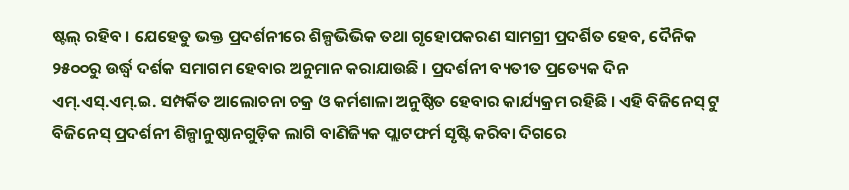ଷ୍ଟଲ୍ ରହିବ । ଯେହେତୁ ଭକ୍ତ ପ୍ରଦର୍ଶନୀରେ ଶିଳ୍ପଭିଭିକ ତଥା ଗୃହୋପକରଣ ସାମଗ୍ରୀ ପ୍ରଦର୍ଶିତ ହେବ, ଦୈନିକ ୨୫୦୦ରୁ ଉର୍ଦ୍ଧ୍ବ ଦର୍ଶକ ସମାଗମ ହେବାର ଅନୁମାନ କରାଯାଉଛି । ପ୍ରଦର୍ଶନୀ ବ୍ୟତୀତ ପ୍ରତ୍ୟେକ ଦିନ ଏମ୍.ଏସ୍.ଏମ୍.ଇ. ସମ୍ପର୍କିତ ଆଲୋଚନା ଚକ୍ର ଓ କର୍ମଶାଳା ଅନୁଷ୍ଠିତ ହେବାର କାର୍ଯ୍ୟକ୍ରମ ରହିଛି । ଏହି ବିଜିନେସ୍ ଟୁ ବିଜିନେସ୍ ପ୍ରଦର୍ଶନୀ ଶିଳ୍ପାନୁଷ୍ଠାନଗୁଡ଼ିକ ଲାଗି ବାଣିଜ୍ୟିକ ପ୍ଲାଟଫର୍ମ ସୃଷ୍ଟି କରିବା ଦିଗରେ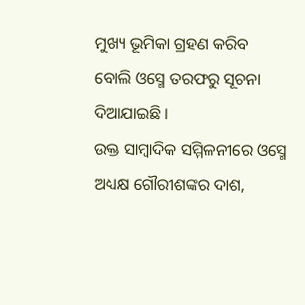ମୁଖ୍ୟ ଭୂମିକା ଗ୍ରହଣ କରିବ ବୋଲି ଓସ୍ମେ ତରଫରୁ ସୂଚନା ଦିଆଯାଇଛି ।
ଉକ୍ତ ସାମ୍ବାଦିକ ସମ୍ମିଳନୀରେ ଓସ୍ମେ ଅଧ୍ୟକ୍ଷ ଗୌରୀଶଙ୍କର ଦାଶ,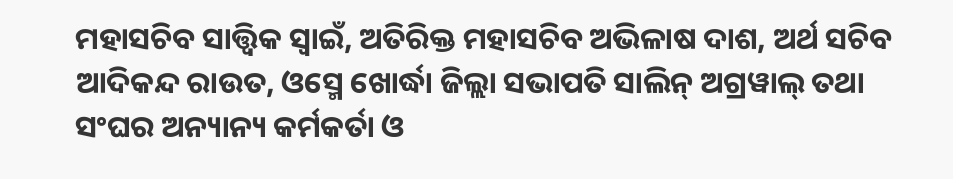ମହାସଚିବ ସାତ୍ତ୍ଵିକ ସ୍ଵାଇଁ, ଅତିରିକ୍ତ ମହାସଚିବ ଅଭିଳାଷ ଦାଶ, ଅର୍ଥ ସଚିବ ଆଦିକନ୍ଦ ରାଉତ, ଓସ୍ମେ ଖୋର୍ଦ୍ଧା ଜିଲ୍ଲା ସଭାପତି ସାଲିନ୍ ଅଗ୍ରୱାଲ୍ ତଥା ସଂଘର ଅନ୍ୟାନ୍ୟ କର୍ମକର୍ତା ଓ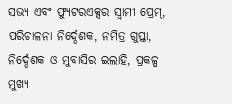ସଭ୍ୟ ଏବଂ ଫ୍ୟୁଟରଏକ୍ସର ସ୍ଵାମୀ ପ୍ରେମ୍, ପରିଚାଳନା ନିର୍ଦ୍ଦେଶକ, ନମିତ୍ର ଗୁପ୍ତା, ନିର୍ଦ୍ଦେଶକ ଓ ମୁବାସିର ଇଲାହି, ପ୍ରକଳ୍ପ ମୁଖ୍ୟ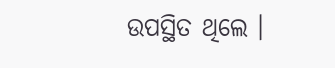ଉପସ୍ଥିତ ଥିଲେ ।